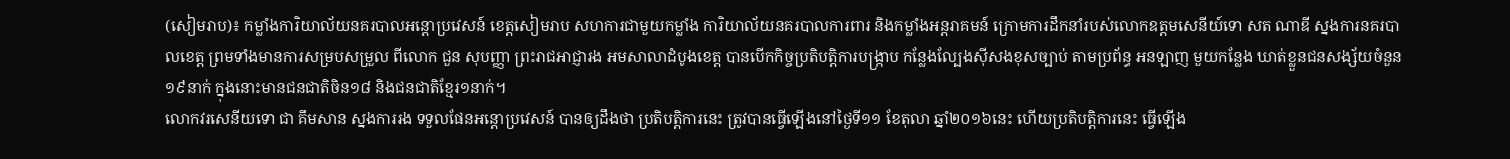(សៀមរាប)៖ កម្លាំងការិយាល័យនគរបាលអន្តោប្រវេសន៍ ខេត្តសៀមរាប សហការជាមួយកម្លាំង ការិយាល័យនគរបាលការពារ និងកម្លាំងអន្ដរាគមន៍ ក្រោមការដឹកនាំរបស់លោកឧត្តមសេនីយ៍ទោ សត ណាឌី ស្នងការនគរបាលខេត្ត ព្រមទាំងមានការសម្របសម្រួល ពីលោក ជួន សុបញ្ញា ព្រះរាជអាជ្ញារង អមសាលាដំបូងខេត្ត បានបើកកិច្ចប្រតិបត្តិការបង្ក្រាប កន្លែងល្បែងស៊ីសងខុសច្បាប់ តាមប្រព័ន្ធ អនឡាញ មួយកន្លែង ឃាត់ខ្លួនជនសង្ស័យចំនួន១៩នាក់ ក្នុងនោះមានជនជាតិចិន១៨ និងជនជាតិខ្មែរ១នាក់។
លោកវរសេនីយទោ ជា គឹមសាន ស្នងការរង ទទួលផែនអន្ដោប្រវេសន៍ បានឲ្យដឹងថា ប្រតិបត្តិការនេះ ត្រូវបានធ្វើឡើងនៅថ្ងៃទី១១ ខែតុលា ឆ្នាំ២០១៦នេះ ហើយប្រតិបតិ្តការនេះ ធ្វើឡើង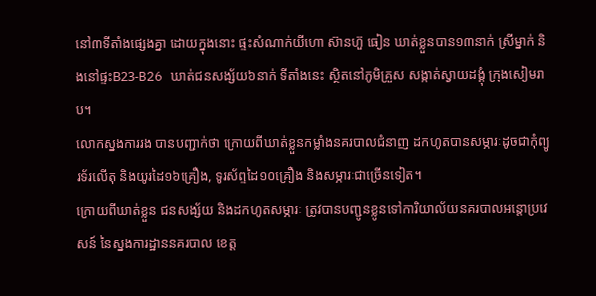នៅ៣ទីតាំងផ្សេងគ្នា ដោយក្នុងនោះ ផ្ទះសំណាក់យីហោ ស៊ានហ៊ួ ធៀន ឃាត់ខ្លួនបាន១៣នាក់ ស្រីម្នាក់ និងនៅផ្ទះB23-B26 ឃាត់ជនសង្ស័យ៦នាក់ ទីតាំងនេះ ស្ថិតនៅភូមិគ្រួស សង្កាត់ស្វាយដង្គុំ ក្រុងសៀមរាប។
លោកស្នងការរង បានបញ្ជាក់ថា ក្រោយពីឃាត់ខ្លួនកម្លាំងនគរបាលជំនាញ ដកហូតបានសម្ភារៈដូចជាកុំព្យូរទ័រលើតុ និងយូរដៃ១៦គ្រឿង, ទូរស័ព្ទដៃ១០គ្រឿង និងសម្ភារៈជាច្រើនទៀត។
ក្រោយពីឃាត់ខ្លួន ជនសង្ស័យ និងដកហូតសម្ភារៈ ត្រូវបានបញ្ជូនខ្លូនទៅការិយាល័យនគរបាលអន្តោប្រវេសន៍ នៃស្នងការដ្ឋាននគរបាល ខេត្ត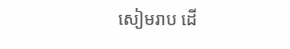សៀមរាប ដើ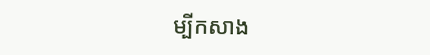ម្បីកសាង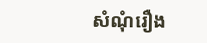សំណុំរឿង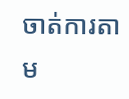ចាត់ការតាម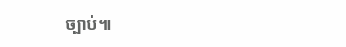ច្បាប់៕